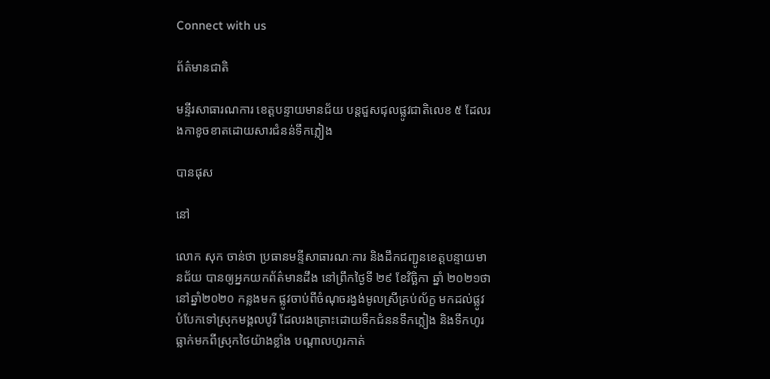Connect with us

ព័ត៌មានជាតិ

មន្ទីរសាធារណការ ខេត្តបន្ទាយមានជ័យ បន្តជួសជុលផ្លូវជាតិលេខ ៥ ដែលរងកាខូចខាតដោយសារជំនន់ទឹកភ្លៀង

បានផុស

នៅ

លោក សុក ចាន់ថា ប្រធានមន្ទីសាធារណៈការ និងដឹកជញ្ជូនខេត្តបន្ទាយមានជ័យ បានឲ្យអ្នកយកព័ត៌មានដឹង នៅព្រឹកថ្ងៃទី ២៩ ខែវិច្ឆិកា ឆ្នាំ ២០២១ថា នៅឆ្នាំ២០២០ កន្លងមក ផ្លូវចាប់ពីចំណុចរង្វង់មូលស្រីគ្រប់ល័ក្ខ មកដល់ផ្លូវបំបែកទៅស្រុកមង្គលបូរី ដែលរងគ្រោះដោយទឹកជំននទឹកភ្លៀង និងទឹកហូរធ្លាក់មកពីស្រុកថៃយ៉ាងខ្លាំង បណ្តាលហូរកាត់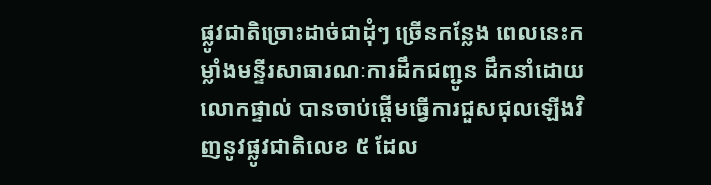ផ្លូវជាតិច្រោះដាច់ជាដុំៗ ច្រើនកន្លែង ពេលនេះកម្លាំងមន្ទីរសាធារណៈការដឹកជញ្ជូន ដឹកនាំដោយលោកផ្ទាល់ បានចាប់ផ្ដើមធ្វើការជួសជុលឡើងវិញនូវផ្លូវជាតិលេខ ៥ ដែល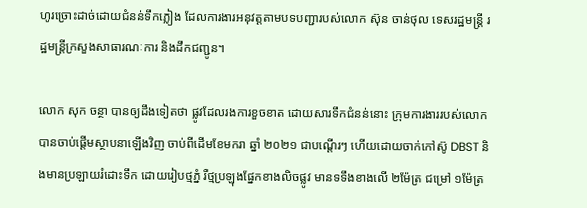ហូរច្រោះដាច់ដោយជំនន់ទឹកភ្លៀង ដែលការងារអនុវត្តតាមបទបញ្ជារបស់លោក ស៊ុន ចាន់ថុល ទេសរដ្ឋមន្ត្រី រដ្ឋមន្ត្រីក្រសួងសាធារណៈការ និងដឹកជញ្ជូន។

លោក សុក ចន្ថា បានឲ្យដឹងទៀតថា ផ្លូវដែលរងការខួចខាត ដោយសារទឹកជំនន់នោះ ក្រុមការងាររបស់លោក បានចាប់ផ្តើមស្ថាបនាឡើងវិញ ចាប់ពីដើមខែមករា ឆ្នាំ ២០២១ ជាបណ្តើរៗ ហើយដោយចាក់កៅស៊ូ DBST និងមានប្រឡាយរំដោះទឹក ដោយរៀបថ្មភ្នំ រឺថ្មប្រឡុងផ្នែកខាងលិចផ្លូវ មានទទឹងខាងលើ ២ម៉ែត្រ ជម្រៅ ១ម៉ែត្រ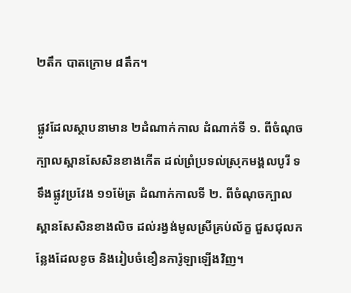២តឹក បាតក្រោម ៨តឹក។

ផ្លូវដែលស្ថាបនាមាន ២ដំណាក់កាល ដំណាក់ទី ១. ពីចំណុចក្បាលស្ពានសែសិនខាងកើត ដល់ព្រំប្រទល់ស្រុកមង្គលបូរី ទទឹងផ្លូវប្រវែង ១១ម៉ែត្រ ដំណាក់កាលទី ២. ពីចំណុចក្បាលស្ពានសែសិនខាងលិច ដល់រង្វង់មូលស្រីគ្រប់ល័ក្ខ ជួសជុលកន្លែងដែលខូច និងរៀបចំខឿនការ៉ូឡាឡើងវិញ។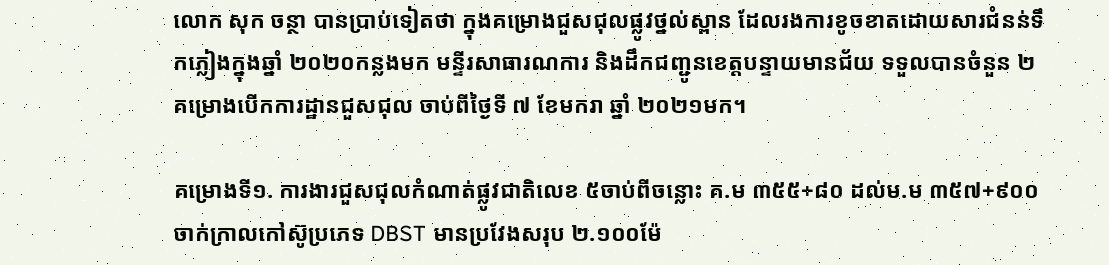លោក សុក ចន្ថា បានប្រាប់ទៀតថា ក្នុងគម្រោងជួសជុលផ្លូវថ្នល់ស្ពាន ដែលរងការខូចខាតដោយសារជំនន់ទឹកភ្លៀងក្នុងឆ្នាំ ២០២០កន្លងមក មន្ទីរសាធារណការ និងដឹកជញ្ជូនខេត្តបន្ទាយមានជ័យ ទទួលបានចំនួន ២គម្រោងបើកការដ្ឋានជួសជុល ចាប់ពីថ្ងៃទី ៧ ខែមករា ឆ្នាំ ២០២១មក។

គម្រោងទី១. ការងារជួសជុលកំណាត់ផ្លូវជាតិលេខ ៥ចាប់ពីចន្លោះ គ.ម ៣៥៥+៨០ ដល់ម.ម ៣៥៧+៩០០ ចាក់ក្រាលកៅស៊ូប្រភេទ DBST មានប្រវែងសរុប ២.១០០ម៉ែ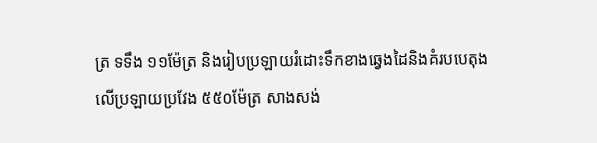ត្រ ទទឹង ១១ម៉ែត្រ និងរៀបប្រឡាយរំដោះទឹកខាងឆ្វេងដៃនិងគំរបបេតុងលើប្រឡាយប្រវែង ៥៥០ម៉ែត្រ សាងសង់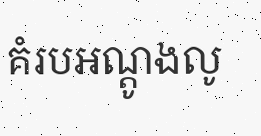គំរបអណ្ដូងលូ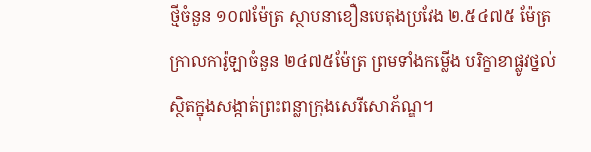ថ្មីចំនួន ១០៧ម៉ែត្រ ស្ថាបនាខឿនបេតុងប្រវែង ២.៥៤៧៥ ម៉ែត្រ ក្រាលការ៉ូឡាចំនួន ២៤៧៥ម៉ែត្រ ព្រមទាំងកម្លើង បរិក្ខាខាផ្លូវថ្នល់ស្ថិតក្នុងសង្កាត់ព្រះពន្លាក្រុងសេរីសោភ័ណ្ឌ។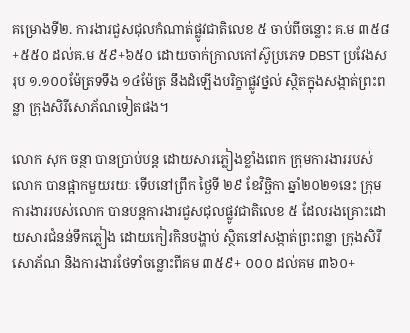គម្រោងទី២. ការងារជួសជុលកំណាត់ផ្លូវជាតិលេខ ៥ ចាប់ពីចន្លោះ គ.ម ៣៥៨+៥៥០ ដល់គ.ម ៥៩+៦៥០ ដោយចាក់ក្រាលកៅស៊ូប្រភេទ DBST ប្រវែងសរុប ១.១០០ម៉ែត្រទទឹង ១៤ម៉ែត្រ នឹងដំឡើងបរិក្ខាផ្លូវថ្នល់ ស្ថិតក្នុងសង្កាត់ព្រះពន្លា ក្រុងសិរីសោភ័ណទៀតផង។

លោក សុក ចន្ថា បានប្រាប់បន្ត ដោយសារភ្លៀងខ្លាំងពេក ក្រុមការងាររបស់លោក បានផ្អាកមួយរយៈ ទើបនៅព្រឹក ថ្ងៃទី ២៩ ខែវិច្ឆិកា ឆ្នាំ២០២១នេះ ក្រុមការងាររបស់លោក បានបន្តការងារជួសជុលផ្លូវជាតិលេខ ៥ ដែលរងគ្រោះដោយសារជំនន់ទឹកភ្លៀង ដោយកៀរកិនបង្ហាប់ ស្ថិតនៅសង្កាត់ព្រះពន្លា ក្រុងសិរីសោភ័ណ និងការងារថែទាំចន្លោះពីគម ៣៥៩+ ០០០ ដល់គម ៣៦០+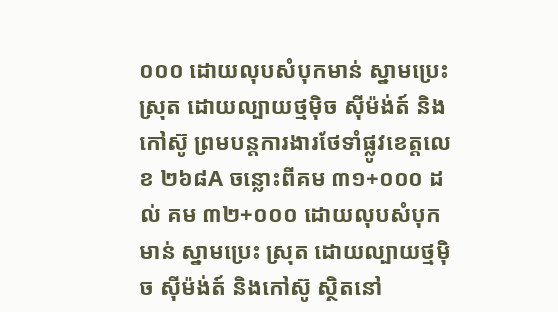០០០ ដោយលុបសំបុកមាន់ ស្នាមប្រេះ ស្រុត ដោយល្បាយថ្មម៉ិច ស៊ីម៉ង់ត៍ និងកៅស៊ូ ព្រមបន្តការងារថែទាំផ្លូវខេត្តលេខ ២៦៨A ចន្លោះពីគម ៣១+០០០ ដល់ គម ៣២+០០០ ដោយលុបសំបុកមាន់ ស្នាមប្រេះ ស្រុត ដោយល្បាយថ្មម៉ិច ស៊ីម៉ង់ត៍ និងកៅស៊ូ ស្ថិតនៅ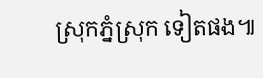ស្រុកភ្នំស្រុក ទៀតផង៕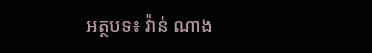អត្ថបទ៖ វ៉ាន់ ណាង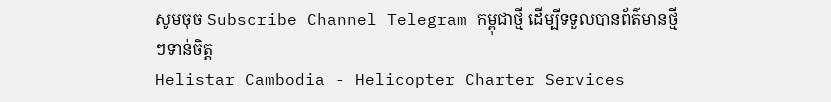សូមចុច Subscribe Channel Telegram កម្ពុជាថ្មី ដើម្បីទទួលបានព័ត៌មានថ្មីៗទាន់ចិត្ត
Helistar Cambodia - Helicopter Charter Services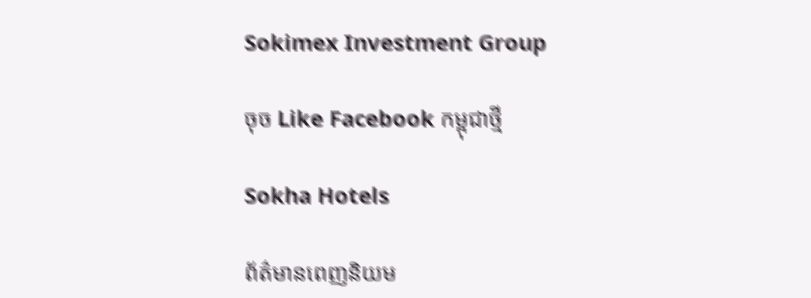Sokimex Investment Group

ចុច Like Facebook កម្ពុជាថ្មី

Sokha Hotels

ព័ត៌មានពេញនិយម